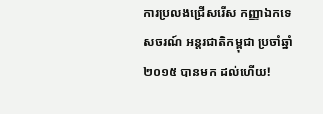ការប្រលងជ្រើសរើស កញ្ញាឯកទេសចរណ៍ អន្ដរជាតិកម្ពុជា ប្រចាំឆ្នាំ ២០១៥ បានមក ដល់ហើយ!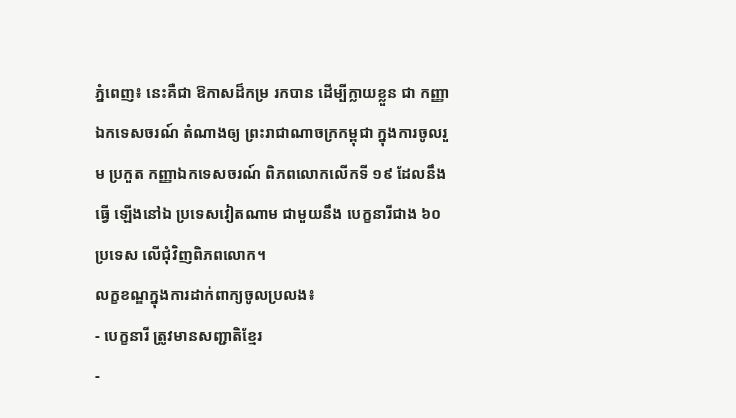ភ្នំពេញ៖ នេះគឺជា ឱកាសដ៏កម្រ រកបាន ដើម្បីក្លាយខ្លួន ជា កញ្ញាឯកទេសចរណ៍ តំណាងឲ្យ ព្រះរាជាណាចក្រកម្ពុជា ក្នុងការចូលរួម ប្រកួត កញ្ញាឯកទេសចរណ៍ ពិភពលោកលើកទី ១៩ ដែលនឹងធ្វើ ឡើងនៅឯ ប្រទេសវៀតណាម ជាមួយនឹង បេក្ខនារីជាង ៦០ ប្រទេស លើជុំវិញពិភពលោក។
លក្ខខណ្ឌក្នុងការដាក់ពាក្យចូលប្រលង៖
- បេក្ខនារី ត្រូវមានសញ្ជាតិខ្មែរ
-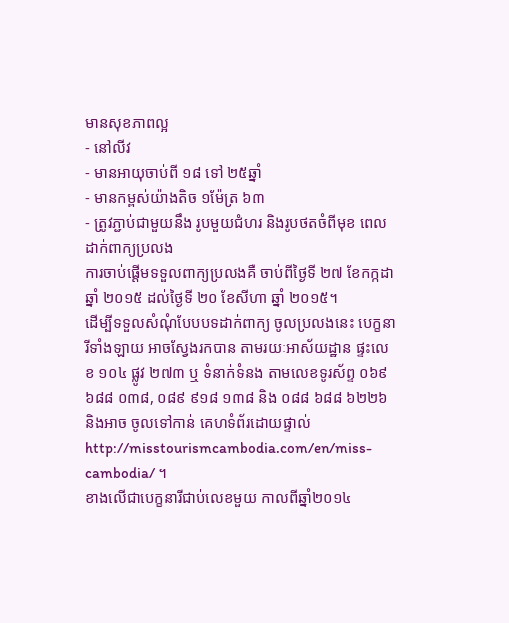មានសុខភាពល្អ
- នៅលីវ
- មានអាយុចាប់ពី ១៨ ទៅ ២៥ឆ្នាំ
- មានកម្ពស់យ៉ាងតិច ១ម៉ែត្រ ៦៣
- ត្រូវភ្ជាប់ជាមួយនឹង រូបមួយជំហរ និងរូបថតចំពីមុខ ពេលដាក់ពាក្យប្រលង
ការចាប់ផ្ដើមទទួលពាក្យប្រលងគឺ ចាប់ពីថ្ងៃទី ២៧ ខែកក្កដា ឆ្នាំ ២០១៥ ដល់ថ្ងៃទី ២០ ខែសីហា ឆ្នាំ ២០១៥។
ដើម្បីទទួលសំណុំបែបបទដាក់ពាក្យ ចូលប្រលងនេះ បេក្ខនារីទាំងឡាយ អាចស្វែងរកបាន តាមរយៈអាស័យដ្ឋាន ផ្ទះលេខ ១០៤ ផ្លូវ ២៧៣ ឬ ទំនាក់ទំនង តាមលេខទូរស័ព្ទ ០៦៩ ៦៨៨ ០៣៨, ០៨៩ ៩១៨ ១៣៨ និង ០៨៨ ៦៨៨ ៦២២៦ និងអាច ចូលទៅកាន់ គេហទំព័រដោយផ្ទាល់ http://misstourismcambodia.com/en/miss-cambodia/ ។
ខាងលើជាបេក្ខនារីជាប់លេខមួយ កាលពីឆ្នាំ២០១៤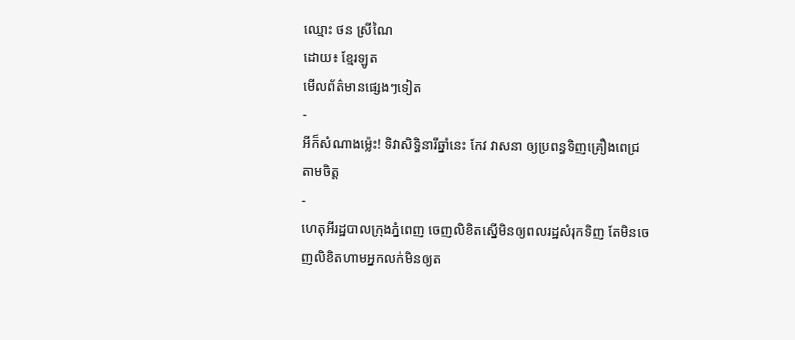ឈ្មោះ ថន ស្រីណៃ
ដោយ៖ ខ្មែរឡូត
មើលព័ត៌មានផ្សេងៗទៀត
-
អីក៏សំណាងម្ល៉េះ! ទិវាសិទ្ធិនារីឆ្នាំនេះ កែវ វាសនា ឲ្យប្រពន្ធទិញគ្រឿងពេជ្រតាមចិត្ត
-
ហេតុអីរដ្ឋបាលក្រុងភ្នំពេញ ចេញលិខិតស្នើមិនឲ្យពលរដ្ឋសំរុកទិញ តែមិនចេញលិខិតហាមអ្នកលក់មិនឲ្យត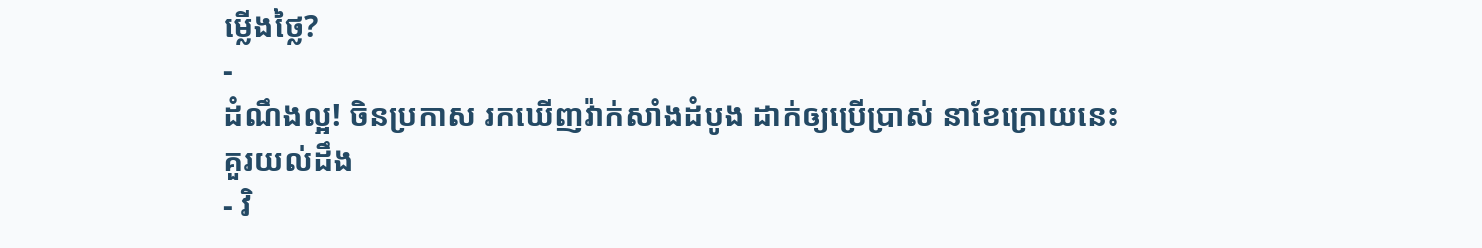ម្លើងថ្លៃ?
-
ដំណឹងល្អ! ចិនប្រកាស រកឃើញវ៉ាក់សាំងដំបូង ដាក់ឲ្យប្រើប្រាស់ នាខែក្រោយនេះ
គួរយល់ដឹង
- វិ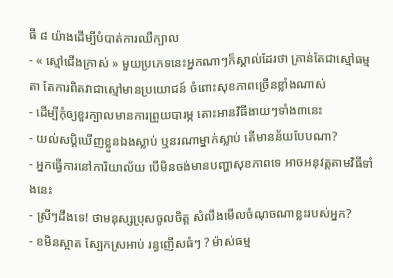ធី ៨ យ៉ាងដើម្បីបំបាត់ការឈឺក្បាល
- « ស្មៅជើងក្រាស់ » មួយប្រភេទនេះអ្នកណាៗក៏ស្គាល់ដែរថា គ្រាន់តែជាស្មៅធម្មតា តែការពិតវាជាស្មៅមានប្រយោជន៍ ចំពោះសុខភាពច្រើនខ្លាំងណាស់
- ដើម្បីកុំឲ្យខួរក្បាលមានការព្រួយបារម្ភ តោះអានវិធីងាយៗទាំង៣នេះ
- យល់សប្តិឃើញខ្លួនឯងស្លាប់ ឬនរណាម្នាក់ស្លាប់ តើមានន័យបែបណា?
- អ្នកធ្វើការនៅការិយាល័យ បើមិនចង់មានបញ្ហាសុខភាពទេ អាចអនុវត្តតាមវិធីទាំងនេះ
- ស្រីៗដឹងទេ! ថាមនុស្សប្រុសចូលចិត្ត សំលឹងមើលចំណុចណាខ្លះរបស់អ្នក?
- ខមិនស្អាត ស្បែកស្រអាប់ រន្ធញើសធំៗ ? ម៉ាស់ធម្ម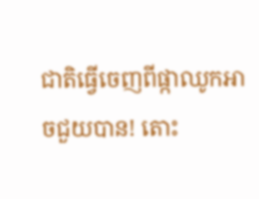ជាតិធ្វើចេញពីផ្កាឈូកអាចជួយបាន! តោះ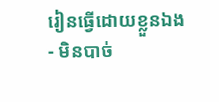រៀនធ្វើដោយខ្លួនឯង
- មិនបាច់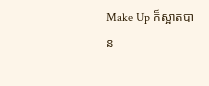Make Up ក៏ស្អាតបាន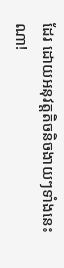ដែរ ដោយអនុវត្តតិចនិចងាយៗទាំងនេះណា!